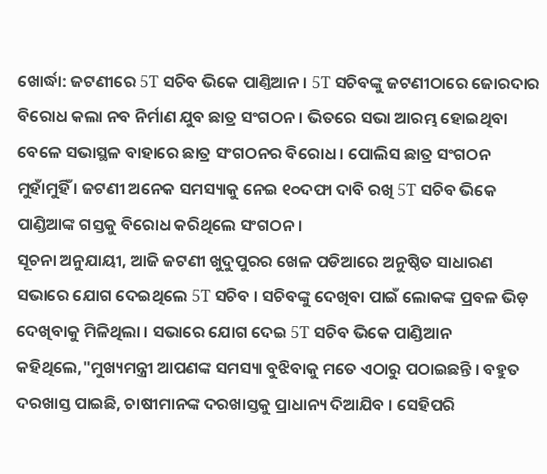ଖୋର୍ଦ୍ଧା: ଜଟଣୀରେ 5T ସଚିବ ଭିକେ ପାଣ୍ତିଆନ । 5T ସଚିବଙ୍କୁ ଜଟଣୀଠାରେ ଜୋରଦାର ବିରୋଧ କଲା ନବ ନିର୍ମାଣ ଯୁବ ଛାତ୍ର ସଂଗଠନ । ଭିତରେ ସଭା ଆରମ୍ଭ ହୋଇଥିବା ବେଳେ ସଭାସ୍ଥଳ ବାହାରେ ଛାତ୍ର ସଂଗଠନର ବିରୋଧ । ପୋଲିସ ଛାତ୍ର ସଂଗଠନ ମୁହାଁମୁହିଁ । ଜଟଣୀ ଅନେକ ସମସ୍ୟାକୁ ନେଇ ୧୦ଦଫା ଦାବି ରଖି 5T ସଚିବ ଭିକେ ପାଣ୍ଡିଆଙ୍କ ଗସ୍ତକୁ ବିରୋଧ କରିଥିଲେ ସଂଗଠନ ।
ସୂଚନା ଅନୁଯାୟୀ, ଆଜି ଜଟଣୀ ଖୁଦୁପୁରର ଖେଳ ପଡିଆରେ ଅନୁଷ୍ଠିତ ସାଧାରଣ ସଭାରେ ଯୋଗ ଦେଇଥିଲେ 5T ସଚିବ । ସଚିବଙ୍କୁ ଦେଖିବା ପାଇଁ ଲୋକଙ୍କ ପ୍ରବଳ ଭିଡ଼ ଦେଖିବାକୁ ମିଳିଥିଲା । ସଭାରେ ଯୋଗ ଦେଇ 5T ସଚିବ ଭିକେ ପାଣ୍ଡିଆନ କହିଥିଲେ,"ମୁଖ୍ୟମନ୍ତ୍ରୀ ଆପଣଙ୍କ ସମସ୍ୟା ବୁଝିବାକୁ ମତେ ଏଠାରୁ ପଠାଇଛନ୍ତି । ବହୁତ ଦରଖାସ୍ତ ପାଇଛି, ଚାଷୀମାନଙ୍କ ଦରଖାସ୍ତକୁ ପ୍ରାଧାନ୍ୟ ଦିଆଯିବ । ସେହିପରି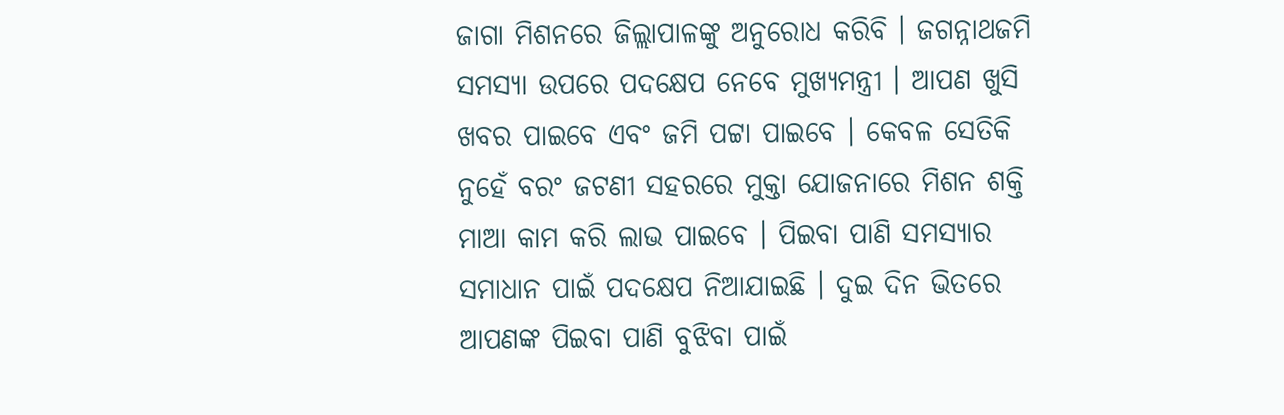ଜାଗା ମିଶନରେ ଜିଲ୍ଲାପାଳଙ୍କୁ ଅନୁରୋଧ କରିବି । ଜଗନ୍ନାଥଜମି ସମସ୍ୟା ଉପରେ ପଦକ୍ଷେପ ନେବେ ମୁଖ୍ୟମନ୍ତ୍ରୀ । ଆପଣ ଖୁସି ଖବର ପାଇବେ ଏବଂ ଜମି ପଟ୍ଟା ପାଇବେ । କେବଳ ସେତିକି ନୁହେଁ ବରଂ ଜଟଣୀ ସହରରେ ମୁକ୍ତା ଯୋଜନାରେ ମିଶନ ଶକ୍ତି ମାଆ କାମ କରି ଲାଭ ପାଇବେ । ପିଇବା ପାଣି ସମସ୍ୟାର ସମାଧାନ ପାଇଁ ପଦକ୍ଷେପ ନିଆଯାଇଛି । ଦୁଇ ଦିନ ଭିତରେ ଆପଣଙ୍କ ପିଇବା ପାଣି ବୁଝିବା ପାଇଁ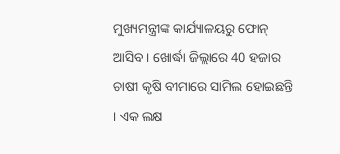ମୁଖ୍ୟମନ୍ତ୍ରୀଙ୍କ କାର୍ଯ୍ୟାଳୟରୁ ଫୋନ୍ ଆସିବ । ଖୋର୍ଦ୍ଧା ଜିଲ୍ଲାରେ 40 ହଜାର ଚାଷୀ କୃଷି ବୀମାରେ ସାମିଲ ହୋଇଛନ୍ତି । ଏକ ଲକ୍ଷ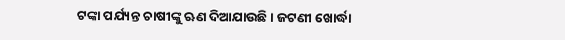ଟଙ୍କା ପର୍ଯ୍ୟନ୍ତ ଚାଷୀଙ୍କୁ ଋଣ ଦିଆଯାଉଛି । ଜଟଣୀ ଖୋର୍ଦ୍ଧା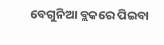ବେଗୁନିଆ ବ୍ଲକରେ ପିଇବା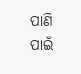ପାଣି ପାଇଁ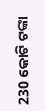230 କୋଟି ଟଙ୍କା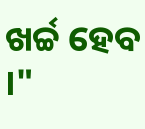ଖର୍ଚ୍ଚ ହେବ ।"